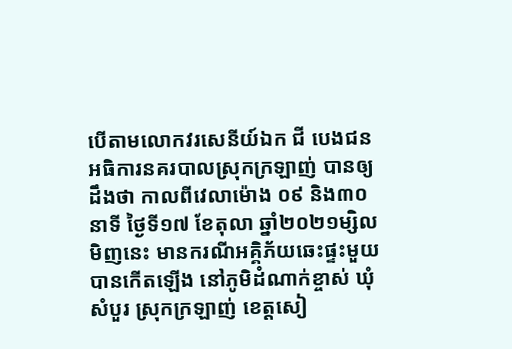បើតាមលោកវរសេនីយ៍ឯក ជី បេងជន អធិការនគរបាលស្រុកក្រឡាញ់ បានឲ្យដឹងថា កាលពីវេលាម៉ោង ០៩ និង៣០នាទី ថ្ងៃទី១៧ ខែតុលា ឆ្នាំ២០២១ម្សិលមិញនេះ មានករណីអគ្គិភ័យឆេះផ្ទះមួយបានកើតឡើង នៅភូមិដំណាក់ខ្ចាស់ ឃុំសំបួរ ស្រុកក្រឡាញ់ ខេត្តសៀ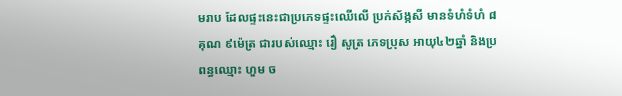មរាប ដែលផ្ទះនេះជាប្រភេទផ្ទះឈើលើ ប្រក់ស័ង្កសី មានទំហំទំហំ ៨ គុណ ៩ម៉េត្រ ជារបស់ឈ្មោះ រឿ សូត្រ ភេទប្រុស អាយុ៤២ឆ្នាំ និងប្រពន្ធឈ្មោះ ហួម ច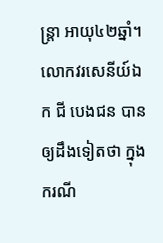ន្ត្រា អាយុ៤២ឆ្នាំ។
លោកវរសេនីយ៍ឯក ជី បេងជន បានឲ្យដឹងទៀតថា ក្នុងករណី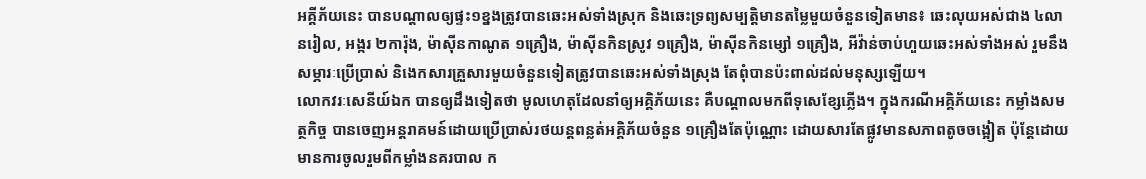អគ្គីភ័យនេះ បានបណ្ដាលឲ្យផ្ទះ១ខ្នងត្រូវបានឆេះអស់ទាំងស្រុក និងឆេះទ្រព្យសម្បត្តិមានតម្លៃមួយចំនួនទៀតមាន៖ ឆេះលុយអស់ជាង ៤លានរៀល, អង្ករ ២ការ៉ុង, ម៉ាស៊ីនកាណូត ១គ្រឿង, ម៉ាស៊ីនកិនស្រូវ ១គ្រឿង, ម៉ាស៊ីនកិនម្សៅ ១គ្រឿង, អីវ៉ាន់ចាប់ហួយឆេះអស់ទាំងអស់ រួមនឹងសម្ភារៈប្រើប្រាស់ និងេកសារគ្រួសារមួយចំនួនទៀតត្រូវបានឆេះអស់ទាំងស្រុង តែពុំបានប៉ះពាល់ដល់មនុស្សឡើយ។
លោកវរៈសេនីយ៍ឯក បានឲ្យដឹងទៀតថា មូលហេតុដែលនាំឲ្យអគ្គិភ័យនេះ គឺបណ្ដាលមកពីទុសេខ្សែភ្លើង។ ក្នុងករណីអគ្គិភ័យនេះ កម្លាំងសមត្ថកិច្ច បានចេញអន្តរាគមន៍ដោយប្រើប្រាស់រថយន្តពន្លត់អគ្គិភ័យចំនួន ១គ្រឿងតែប៉ុណ្ណោះ ដោយសារតែផ្លូវមានសភាពតូចចង្អៀត ប៉ុន្តែដោយមានការចូលរួមពីកម្លាំងនគរបាល ក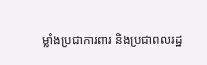ម្លាំងប្រជាការពារ និងប្រជាពលរដ្ឋ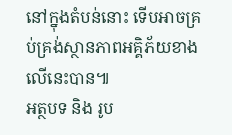នៅក្នុងតំបន់នោះ ទើបអាចគ្រប់គ្រង់ស្ថានភាពអគ្គិភ័យខាងលើនេះបាន៕
អត្ថបទ និង រូប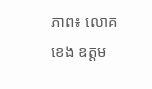ភាព៖ លោគ ខេង ឧត្តម